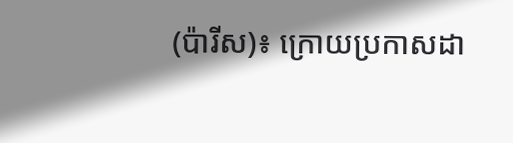(ប៉ារីស)៖ ក្រោយប្រកាសដា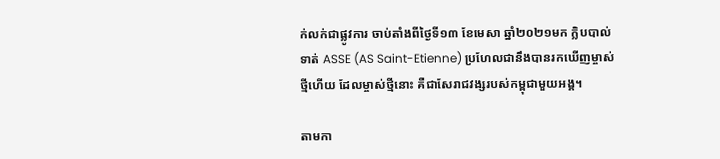ក់លក់ជាផ្លូវការ ចាប់តាំងពីថ្ងៃទី១៣ ខែមេសា ឆ្នាំ២០២១មក ក្លិបបាល់ទាត់ ASSE (AS Saint-Etienne) ប្រហែលជានឹងបានរកឃើញម្ចាស់ថ្មីហើយ ដែលម្ចាស់ថ្មីនោះ គឺជាសែរាជវង្សរបស់កម្ពុជាមួយអង្គ។

តាមកា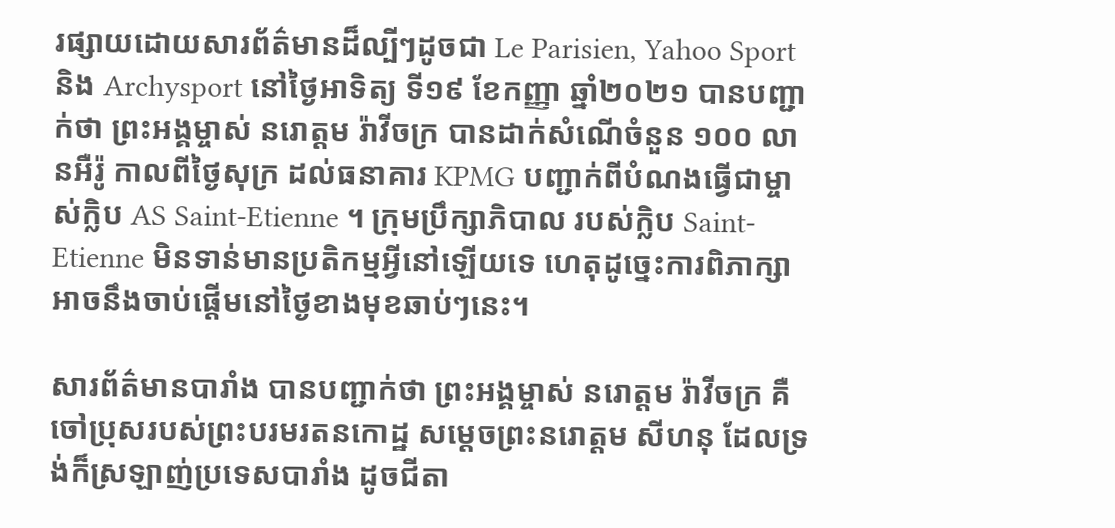រផ្សាយដោយសារព័ត៌មានដ៏ល្បីៗដូចជា Le Parisien, Yahoo Sport និង Archysport នៅថ្ងៃអាទិត្យ ទី១៩ ខែកញ្ញា ឆ្នាំ២០២១ បានបញ្ជាក់ថា ព្រះអង្គម្ចាស់ នរោត្តម រ៉ាវីចក្រ បានដាក់សំណើចំនួន ១០០ លានអឺរ៉ូ កាលពីថ្ងៃសុក្រ ដល់ធនាគារ KPMG បញ្ជាក់ពីបំណងធ្វើជាម្ចាស់ក្លិប AS Saint-Etienne ។ ក្រុមប្រឹក្សាភិបាល របស់ក្លិប Saint-Etienne មិនទាន់មានប្រតិកម្មអ្វីនៅឡើយទេ ហេតុដូច្នេះការពិភាក្សាអាចនឹងចាប់ផ្តើមនៅថ្ងៃខាងមុខឆាប់ៗនេះ។

សារព័ត៌មានបារាំង បានបញ្ជាក់ថា ព្រះអង្គម្ចាស់ នរោត្តម រ៉ាវីចក្រ គឺចៅប្រុសរបស់ព្រះបរមរតនកោដ្ឋ សម្តេចព្រះនរោត្តម សីហនុ ដែលទ្រង់ក៏ស្រឡាញ់ប្រទេសបារាំង ដូចជីតា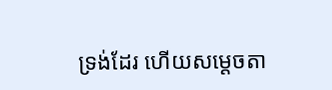ទ្រង់ដែរ ហើយសម្តេចតា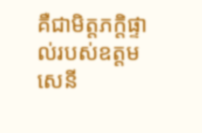គឺជាមិត្តភក្តិផ្ទាល់របស់ឧត្តមសេនី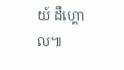យ៍ ដឺហ្គោល៕